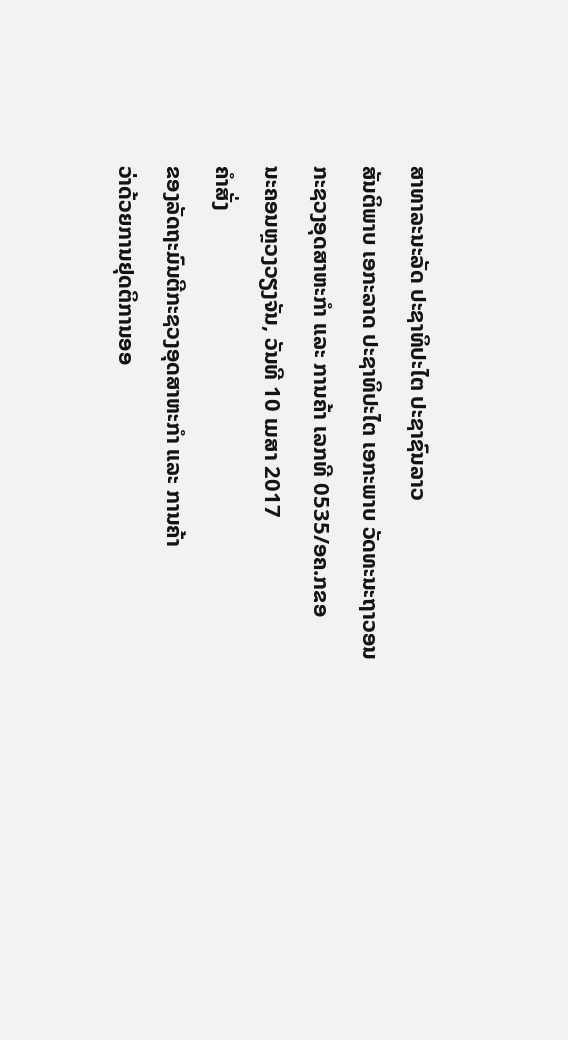ສາທາລະນະລັດ ປະຊາທິປະໄຕ ປະຊາຊົນລາວ
ສັນຕິພາບ ເອກະລາດ ປະຊາທິປະໄຕ ເອກະພາບ ວັດທະນະຖາວອນ
ກະຊວງອຸດສາຫະກຳ ແລະ ການຄ້າ ເລກທີ 0535/ອຄ.ກຂອ
ນະຄອນຫຼວງວຽງຈັນ, ວັນທີ 10 ເມສາ 2017
ຄໍາສັ່ງ
ຂອງລັດຖະມົນຕີກະຊວງອຸດສາຫະກໍາ ແລະ ການຄ້າ
ວ່າດ້ວຍການຢຸດຕິການອອ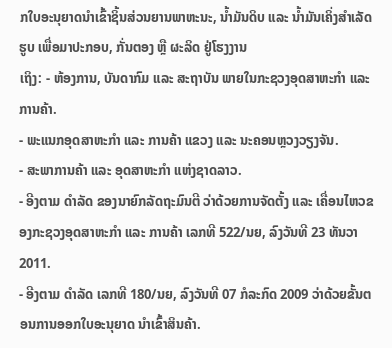ກໃບອະນຸຍາດນຳເຂົ້າຊິ້ນສ່ວນຍານພາຫະນະ, ນ້ຳມັນດິບ ແລະ ນ້ຳມັນເຄິ່ງສຳເລັດຮູບ ເພື່ອມາປະກອບ, ກັ່ນຕອງ ຫຼື ຜະລິດ ຢູ່ໂຮງງານ
ເຖິງ: - ຫ້ອງການ, ບັນດາກົມ ແລະ ສະຖາບັນ ພາຍໃນກະຊວງອຸດສາຫະກໍາ ແລະ ການຄ້າ.
- ພະແນກອຸດສາຫະກໍາ ແລະ ການຄ້າ ແຂວງ ແລະ ນະຄອນຫຼວງວຽງຈັນ.
- ສະພາການຄ້າ ແລະ ອຸດສາຫະກໍາ ແຫ່ງຊາດລາວ.
- ອີງຕາມ ດໍາລັດ ຂອງນາຍົກລັດຖະມົນຕີ ວ່າດ້ວຍການຈັດຕັ້ງ ແລະ ເຄື່ອນໄຫວຂອງກະຊວງອຸດສາຫະກໍາ ແລະ ການຄ້າ ເລກທີ 522/ນຍ, ລົງວັນທີ 23 ທັນວາ 2011.
- ອີງຕາມ ດຳລັດ ເລກທີ 180/ນຍ, ລົງວັນທີ 07 ກໍລະກົດ 2009 ວ່າດ້ວຍຂັ້ນຕອນການອອກໃບອະນຸຍາດ ນຳເຂົ້າສິນຄ້າ.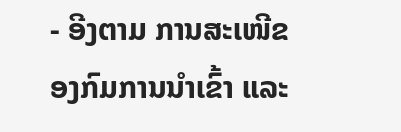- ອີງຕາມ ການສະເໜີຂອງກົມການນໍາເຂົ້າ ແລະ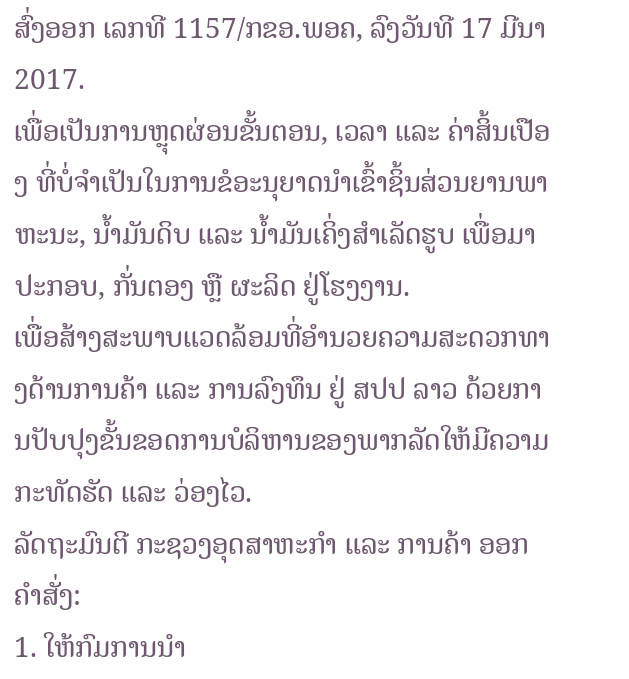ສົ່ງອອກ ເລກທີ 1157/ກຂອ.ພອຄ, ລົງວັນທີ 17 ມີນາ 2017.
ເພື່ອເປັນການຫຼຸດຜ່ອນຂັ້ນຕອນ, ເວລາ ແລະ ຄ່າສິ້ນເປືອງ ທີ່ບໍ່ຈໍາເປັນໃນການຂໍອະນຸຍາດນຳເຂົ້າຊິ້ນສ່ວນຍານພາຫະນະ, ນ້ຳມັນດິບ ແລະ ນ້ຳມັນເຄິ່ງສຳເລັດຮູບ ເພື່ອມາປະກອບ, ກັ່ນຕອງ ຫຼື ຜະລິດ ຢູ່ໂຮງງານ.
ເພື່ອສ້າງສະພາບແວດລ້ອມທີ່ອໍານວຍຄວາມສະດວກທາງດ້ານການຄ້າ ແລະ ການລົງທຶນ ຢູ່ ສປປ ລາວ ດ້ວຍການປັບປຸງຂັ້ນຂອດການບໍລິຫານຂອງພາກລັດໃຫ້ມີຄວາມກະທັດຮັດ ແລະ ວ່ອງໄວ.
ລັດຖະມົນຕີ ກະຊວງອຸດສາຫະກຳ ແລະ ການຄ້າ ອອກຄໍາສັ່ງ:
1. ໃຫ້ກົມການນໍາ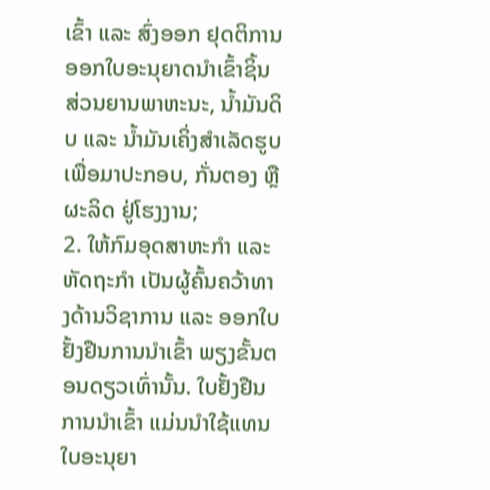ເຂົ້າ ແລະ ສົ່ງອອກ ຢຸດຕິການອອກໃບອະນຸຍາດນໍາເຂົ້າຊິ້ນສ່ວນຍານພາຫະນະ, ນ້ຳມັນດິບ ແລະ ນ້ຳມັນເຄິ່ງສຳເລັດຮູບ ເພື່ອມາປະກອບ, ກັ່ນຕອງ ຫຼື ຜະລິດ ຢູ່ໂຮງງານ;
2. ໃຫ້ກົມອຸດສາຫະກໍາ ແລະ ຫັດຖະກໍາ ເປັນຜູ້ຄົ້ນຄວ້າທາງດ້ານວິຊາການ ແລະ ອອກໃບຢັ້ງຢືນການນໍາເຂົ້າ ພຽງຂັ້ນຕອນດຽວເທົ່ານັ້ນ. ໃບຢັ້ງຢືນການນໍາເຂົ້າ ແມ່ນນໍາໃຊ້ແທນໃບອະນຸຍາ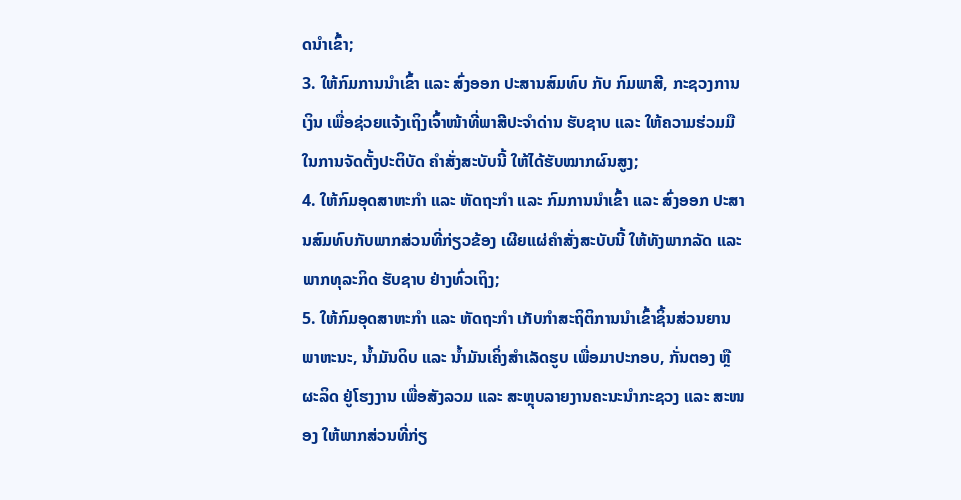ດນໍາເຂົ້າ;
3. ໃຫ້ກົມການນໍາເຂົ້າ ແລະ ສົ່ງອອກ ປະສານສົມທົບ ກັບ ກົມພາສີ, ກະຊວງການເງິນ ເພື່ອຊ່ວຍແຈ້ງເຖິງເຈົ້າໜ້າທີ່ພາສີປະຈໍາດ່ານ ຮັບຊາບ ແລະ ໃຫ້ຄວາມຮ່ວມມືໃນການຈັດຕັ້ງປະຕິບັດ ຄໍາສັ່ງສະບັບນີ້ ໃຫ້ໄດ້ຮັບໝາກຜົນສູງ;
4. ໃຫ້ກົມອຸດສາຫະກໍາ ແລະ ຫັດຖະກໍາ ແລະ ກົມການນຳເຂົ້າ ແລະ ສົ່ງອອກ ປະສານສົມທົບກັບພາກສ່ວນທີ່ກ່ຽວຂ້ອງ ເຜີຍແຜ່ຄໍາສັ່ງສະບັບນີ້ ໃຫ້ທັງພາກລັດ ແລະ ພາກທຸລະກິດ ຮັບຊາບ ຢ່າງທົ່ວເຖິງ;
5. ໃຫ້ກົມອຸດສາຫະກຳ ແລະ ຫັດຖະກຳ ເກັບກຳສະຖິຕິການນໍາເຂົ້າຊິ້ນສ່ວນຍານພາຫະນະ, ນ້ຳມັນດິບ ແລະ ນ້ຳມັນເຄິ່ງສຳເລັດຮູບ ເພື່ອມາປະກອບ, ກັ່ນຕອງ ຫຼື ຜະລິດ ຢູ່ໂຮງງານ ເພື່ອສັງລວມ ແລະ ສະຫຼຸບລາຍງານຄະນະນຳກະຊວງ ແລະ ສະໜອງ ໃຫ້ພາກສ່ວນທີ່ກ່ຽ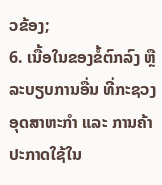ວຂ້ອງ;
6. ເນື້ອໃນຂອງຂໍ້ຕົກລົງ ຫຼື ລະບຽບການອື່ນ ທີ່ກະຊວງອຸດສາຫະກໍາ ແລະ ການຄ້າ ປະກາດໃຊ້ໃນ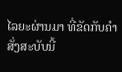ໄລຍະຜ່ານມາ ທີ່ຂັດກັບຄໍາສັ່ງສະບັບນີ້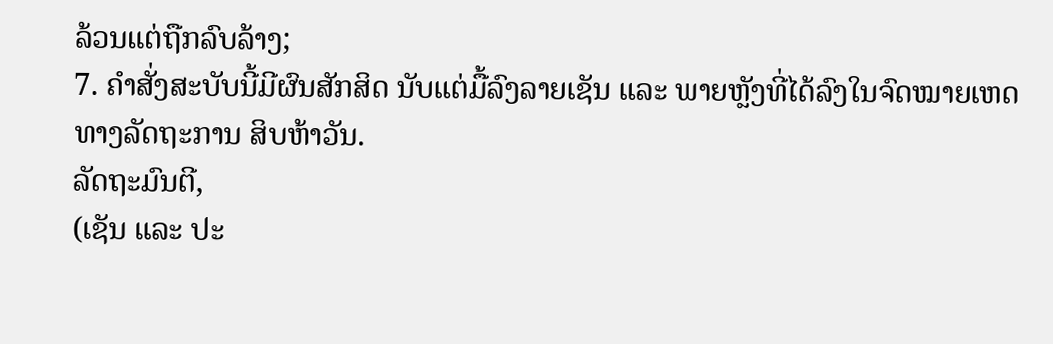ລ້ວນແຕ່ຖືກລົບລ້າງ;
7. ຄໍາສັ່ງສະບັບນີ້ມີຜົນສັກສິດ ນັບແຕ່ມື້ລົງລາຍເຊັນ ແລະ ພາຍຫຼັງທີ່ໄດ້ລົງໃນຈົດໝາຍເຫດທາງລັດຖະການ ສິບຫ້າວັນ.
ລັດຖະມົນຕີ,
(ເຊັນ ແລະ ປະ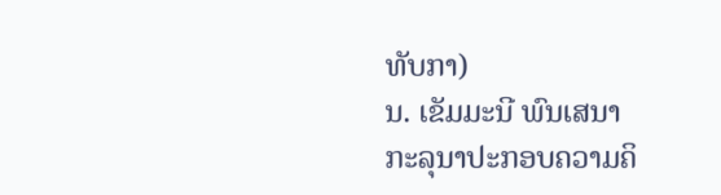ທັບກາ)
ນ. ເຂັມມະນີ ພົນເສນາ
ກະລຸນາປະກອບຄວາມຄິ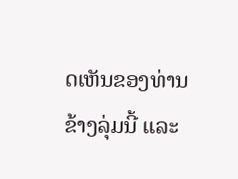ດເຫັນຂອງທ່ານຂ້າງລຸ່ມນີ້ ແລະ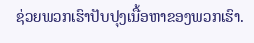ຊ່ວຍພວກເຮົາປັບປຸງເນື້ອຫາຂອງພວກເຮົາ.